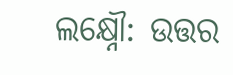ଲକ୍ଷ୍ନୌ: ଉତ୍ତର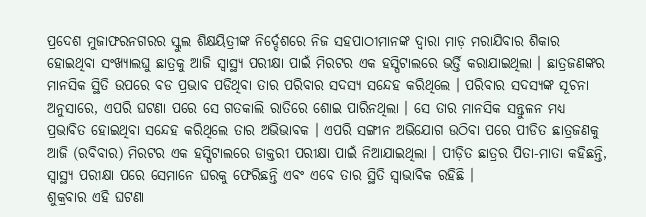ପ୍ରଦେଶ ମୁଜାଫରନଗରର ସ୍କୁଲ ଶିକ୍ଷୟିତ୍ରୀଙ୍କ ନିର୍ଦ୍ଦେଶରେ ନିଜ ସହପାଠୀମାନଙ୍କ ଦ୍ୱାରା ମାଡ଼ ମରାଯିବାର ଶିକାର ହୋଇଥିବା ସଂଖ୍ୟାଲଘୁ ଛାତ୍ରକୁ ଆଜି ସ୍ବାସ୍ଥ୍ୟ ପରୀକ୍ଷା ପାଇଁ ମିରଟର ଏକ ହସ୍ପିଟାଲରେ ଭର୍ତ୍ତି କରାଯାଇଥିଲା । ଛାତ୍ରଜଣଙ୍କର ମାନସିକ ସ୍ଥିତି ଉପରେ ବଡ ପ୍ରଭାବ ପଡିଥିବା ତାର ପରିବାର ସଦସ୍ୟ ସନ୍ଦେହ କରିଥିଲେ । ପରିବାର ସଦସ୍ୟଙ୍କ ସୂଚନା ଅନୁସାରେ, ଏପରି ଘଟଣା ପରେ ସେ ଗତକାଲି ରାତିରେ ଶୋଇ ପାରିନଥିଲା । ସେ ତାର ମାନସିକ ସନ୍ତୁଳନ ମଧ୍ୟ ପ୍ରଭାବିତ ହୋଇଥିବା ସନ୍ଦେହ କରିଥିଲେ ତାର ଅଭିଭାବକ । ଏପରି ସଙ୍ଗୀନ ଅଭିଯୋଗ ଉଠିବା ପରେ ପୀଡିତ ଛାତ୍ରଜଣକୁ ଆଜି (ରବିବାର) ମିରଟର ଏକ ହସ୍ପିଟାଲରେ ଡାକ୍ତରୀ ପରୀକ୍ଷା ପାଇଁ ନିଆଯାଇଥିଲା । ପୀଡ଼ିତ ଛାତ୍ରର ପିତା-ମାତା କହିଛନ୍ତି, ସ୍ବାସ୍ଥ୍ୟ ପରୀକ୍ଷା ପରେ ସେମାନେ ଘରକୁ ଫେରିଛନ୍ତି ଏବଂ ଏବେ ତାର ସ୍ଥିତି ସ୍ୱାଭାବିକ ରହିଛି ।
ଶୁକ୍ରବାର ଏହି ଘଟଣା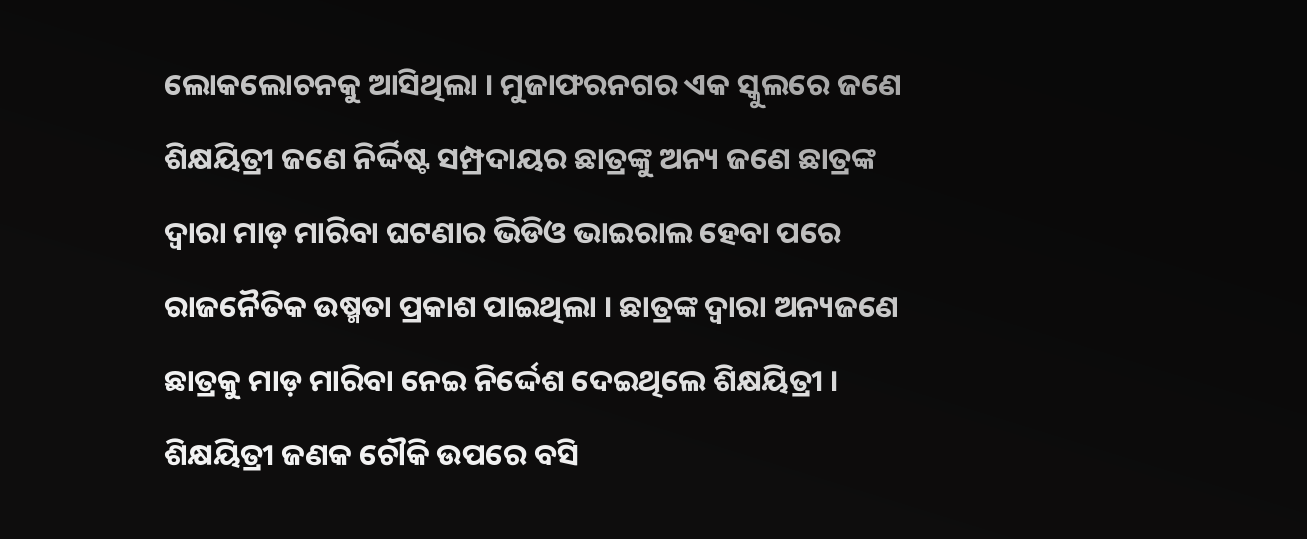ଲୋକଲୋଚନକୁ ଆସିଥିଲା । ମୁଜାଫରନଗର ଏକ ସ୍କୁଲରେ ଜଣେ ଶିକ୍ଷୟିତ୍ରୀ ଜଣେ ନିର୍ଦ୍ଦିଷ୍ଟ ସମ୍ପ୍ରଦାୟର ଛାତ୍ରଙ୍କୁ ଅନ୍ୟ ଜଣେ ଛାତ୍ରଙ୍କ ଦ୍ବାରା ମାଡ଼ ମାରିବା ଘଟଣାର ଭିଡିଓ ଭାଇରାଲ ହେବା ପରେ ରାଜନୈତିକ ଉଷ୍ମତା ପ୍ରକାଶ ପାଇଥିଲା । ଛାତ୍ରଙ୍କ ଦ୍ବାରା ଅନ୍ୟଜଣେ ଛାତ୍ରକୁ ମାଡ଼ ମାରିବା ନେଇ ନିର୍ଦ୍ଦେଶ ଦେଇଥିଲେ ଶିକ୍ଷୟିତ୍ରୀ । ଶିକ୍ଷୟିତ୍ରୀ ଜଣକ ଚୌକି ଉପରେ ବସି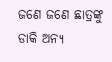ଜଣେ ଜଣେ ଛାତ୍ରଙ୍କୁ ଡାକି ଅନ୍ୟ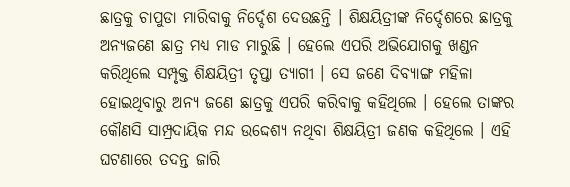ଛାତ୍ରକୁ ଚାପୁଡା ମାରିବାକୁ ନିର୍ଦ୍ଦେଶ ଦେଉଛନ୍ତି । ଶିକ୍ଷୟିତ୍ରୀଙ୍କ ନିର୍ଦ୍ଦେଶରେ ଛାତ୍ରକୁ ଅନ୍ୟଜଣେ ଛାତ୍ର ମଧ୍ୟ ମାଡ ମାରୁଛି । ହେଲେ ଏପରି ଅଭିଯୋଗକୁ ଖଣ୍ଡନ କରିଥିଲେ ସମ୍ପୃକ୍ତ ଶିକ୍ଷୟିତ୍ରୀ ତୃପ୍ତା ତ୍ୟାଗୀ । ସେ ଜଣେ ଦିବ୍ୟାଙ୍ଗ ମହିଳା ହୋଇଥିବାରୁ ଅନ୍ୟ ଜଣେ ଛାତ୍ରକୁ ଏପରି କରିବାକୁ କହିଥିଲେ । ହେଲେ ତାଙ୍କର କୌଣସି ସାମ୍ପ୍ରଦାୟିକ ମନ୍ଦ ଉଦ୍ଦେଶ୍ୟ ନଥିବା ଶିକ୍ଷୟିତ୍ରୀ ଜଣକ କହିଥିଲେ । ଏହି ଘଟଣାରେ ତଦନ୍ତ ଜାରି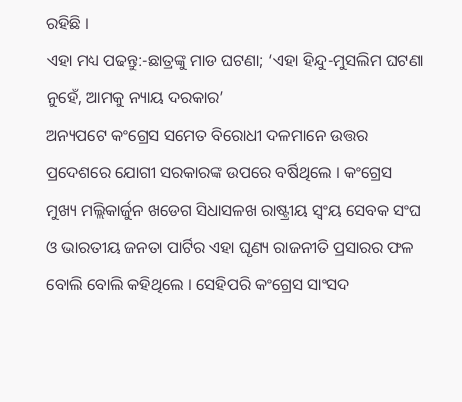ରହିଛି ।
ଏହା ମଧ୍ୟ ପଢନ୍ତୁ:-ଛାତ୍ରଙ୍କୁ ମାଡ ଘଟଣା; ‘ଏହା ହିନ୍ଦୁ-ମୁସଲିମ ଘଟଣା ନୁହେଁ, ଆମକୁ ନ୍ୟାୟ ଦରକାର’
ଅନ୍ୟପଟେ କଂଗ୍ରେସ ସମେତ ବିରୋଧୀ ଦଳମାନେ ଉତ୍ତର ପ୍ରଦେଶରେ ଯୋଗୀ ସରକାରଙ୍କ ଉପରେ ବର୍ଷିଥିଲେ । କଂଗ୍ରେସ ମୁଖ୍ୟ ମଲ୍ଲିକାର୍ଜୁନ ଖଡେଗ ସିଧାସଳଖ ରାଷ୍ଟ୍ରୀୟ ସ୍ବଂୟ ସେବକ ସଂଘ ଓ ଭାରତୀୟ ଜନତା ପାର୍ଟିର ଏହା ଘୃଣ୍ୟ ରାଜନୀତି ପ୍ରସାରର ଫଳ ବୋଲି ବୋଲି କହିଥିଲେ । ସେହିପରି କଂଗ୍ରେସ ସାଂସଦ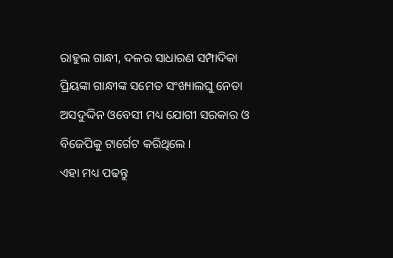ରାହୁଲ ଗାନ୍ଧୀ, ଦଳର ସାଧାରଣ ସମ୍ପାଦିକା ପ୍ରିୟଙ୍କା ଗାନ୍ଧୀଙ୍କ ସମେତ ସଂଖ୍ୟାଲଘୁ ନେତା ଅସଦୁଦ୍ଦିନ ଓବେସୀ ମଧ୍ୟ ଯୋଗୀ ସରକାର ଓ ବିଜେପିକୁ ଟାର୍ଗେଟ କରିଥିଲେ ।
ଏହା ମଧ୍ୟ ପଢନ୍ତୁ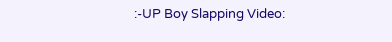:-UP Boy Slapping Video: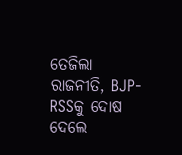ତେଜିଲା ରାଜନୀତି, BJP-RSSକୁ ଦୋଷ ଦେଲେ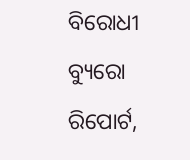ବିରୋଧୀ
ବ୍ୟୁରୋ ରିପୋର୍ଟ,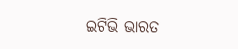ଇଟିଭି ଭାରତ